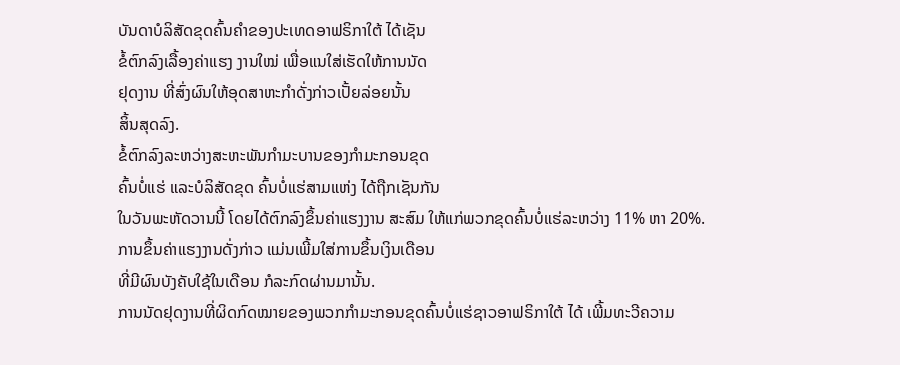ບັນດາບໍລິສັດຂຸດຄົ້ນຄໍາຂອງປະເທດອາຟຣິກາໃຕ້ ໄດ້ເຊັນ
ຂໍ້ຕົກລົງເລື້ອງຄ່າແຮງ ງານໃໝ່ ເພື່ອແນໃສ່ເຮັດໃຫ້ການນັດ
ຢຸດງານ ທີ່ສົ່ງຜົນໃຫ້ອຸດສາຫະກໍາດັ່ງກ່າວເປັ້ຍລ່ອຍນັ້ນ
ສິ້ນສຸດລົງ.
ຂໍ້ຕົກລົງລະຫວ່າງສະຫະພັນກໍາມະບານຂອງກໍາມະກອນຂຸດ
ຄົ້ນບໍ່ແຮ່ ແລະບໍລິສັດຂຸດ ຄົ້ນບໍ່ແຮ່ສາມແຫ່ງ ໄດ້ຖືກເຊັນກັນ
ໃນວັນພະຫັດວານນີ້ ໂດຍໄດ້ຕົກລົງຂຶ້ນຄ່າແຮງງານ ສະສົມ ໃຫ້ແກ່ພວກຂຸດຄົ້ນບໍ່ແຮ່ລະຫວ່າງ 11% ຫາ 20%.
ການຂຶ້ນຄ່າແຮງງານດັ່ງກ່າວ ແມ່ນເພີ້ມໃສ່ການຂຶ້ນເງິນເດືອນ
ທີ່ມີຜົນບັງຄັບໃຊ້ໃນເດືອນ ກໍລະກົດຜ່ານມານັ້ນ.
ການນັດຢຸດງານທີ່ຜິດກົດໝາຍຂອງພວກກໍາມະກອນຂຸດຄົ້ນບໍ່ແຮ່ຊາວອາຟຣິກາໃຕ້ ໄດ້ ເພີ້ມທະວີຄວາມ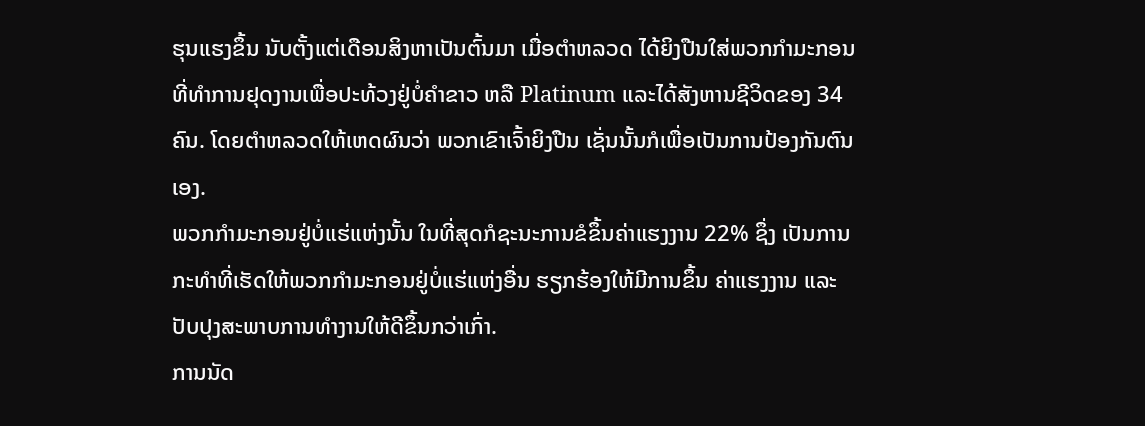ຮຸນແຮງຂຶ້ນ ນັບຕັ້ງແຕ່ເດືອນສິງຫາເປັນຕົ້ນມາ ເມື່ອຕໍາຫລວດ ໄດ້ຍິງປືນໃສ່ພວກກໍາມະກອນທີ່ທໍາການຢຸດງານເພື່ອປະທ້ວງຢູ່ບໍ່ຄໍາຂາວ ຫລື Platinum ແລະໄດ້ສັງຫານຊີວິດຂອງ 34 ຄົນ. ໂດຍຕໍາຫລວດໃຫ້ເຫດຜົນວ່າ ພວກເຂົາເຈົ້າຍິງປືນ ເຊັ່ນນັ້ນກໍເພື່ອເປັນການປ້ອງກັນຕົນເອງ.
ພວກກໍາມະກອນຢູ່ບໍ່ແຮ່ແຫ່ງນັ້ນ ໃນທີ່ສຸດກໍຊະນະການຂໍຂຶ້ນຄ່າແຮງງານ 22% ຊຶ່ງ ເປັນການກະທໍາທີ່ເຮັດໃຫ້ພວກກໍາມະກອນຢູ່ບໍ່ແຮ່ແຫ່ງອື່ນ ຮຽກຮ້ອງໃຫ້ມີການຂຶ້ນ ຄ່າແຮງງານ ແລະປັບປຸງສະພາບການທໍາງານໃຫ້ດີຂຶ້ນກວ່າເກົ່າ.
ການນັດ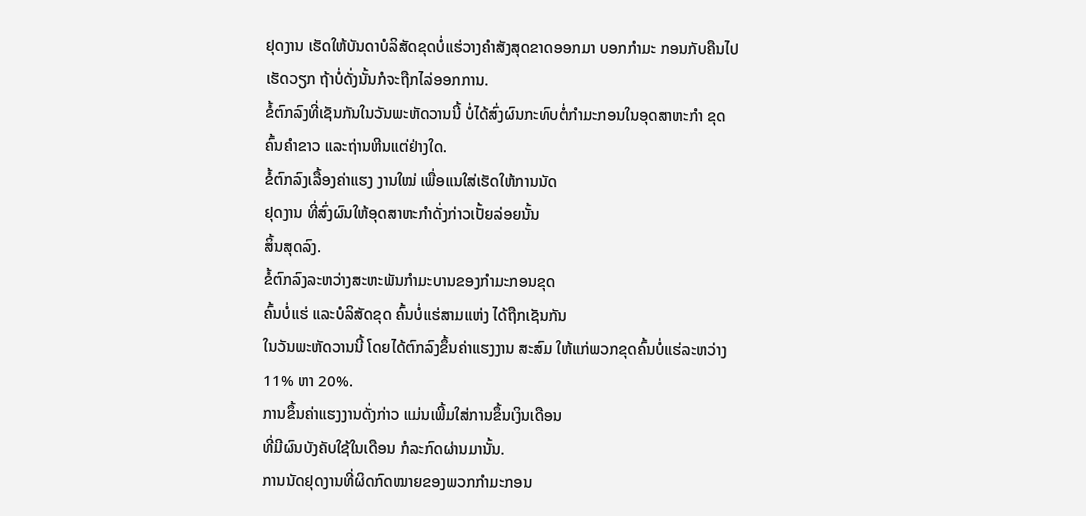ຢຸດງານ ເຮັດໃຫ້ບັນດາບໍລິສັດຂຸດບໍ່ແຮ່ວາງຄໍາສັງສຸດຂາດອອກມາ ບອກກໍາມະ ກອນກັບຄືນໄປເຮັດວຽກ ຖ້າບໍ່ດັ່ງນັ້ນກໍຈະຖືກໄລ່ອອກການ.
ຂໍ້ຕົກລົງທີ່ເຊັນກັນໃນວັນພະຫັດວານນີ້ ບໍ່ໄດ້ສົ່ງຜົນກະທົບຕໍ່ກໍາມະກອນໃນອຸດສາຫະກໍາ ຂຸດຄົ້ນຄໍາຂາວ ແລະຖ່ານຫີນແຕ່ຢ່າງໃດ.
ຂໍ້ຕົກລົງເລື້ອງຄ່າແຮງ ງານໃໝ່ ເພື່ອແນໃສ່ເຮັດໃຫ້ການນັດ
ຢຸດງານ ທີ່ສົ່ງຜົນໃຫ້ອຸດສາຫະກໍາດັ່ງກ່າວເປັ້ຍລ່ອຍນັ້ນ
ສິ້ນສຸດລົງ.
ຂໍ້ຕົກລົງລະຫວ່າງສະຫະພັນກໍາມະບານຂອງກໍາມະກອນຂຸດ
ຄົ້ນບໍ່ແຮ່ ແລະບໍລິສັດຂຸດ ຄົ້ນບໍ່ແຮ່ສາມແຫ່ງ ໄດ້ຖືກເຊັນກັນ
ໃນວັນພະຫັດວານນີ້ ໂດຍໄດ້ຕົກລົງຂຶ້ນຄ່າແຮງງານ ສະສົມ ໃຫ້ແກ່ພວກຂຸດຄົ້ນບໍ່ແຮ່ລະຫວ່າງ 11% ຫາ 20%.
ການຂຶ້ນຄ່າແຮງງານດັ່ງກ່າວ ແມ່ນເພີ້ມໃສ່ການຂຶ້ນເງິນເດືອນ
ທີ່ມີຜົນບັງຄັບໃຊ້ໃນເດືອນ ກໍລະກົດຜ່ານມານັ້ນ.
ການນັດຢຸດງານທີ່ຜິດກົດໝາຍຂອງພວກກໍາມະກອນ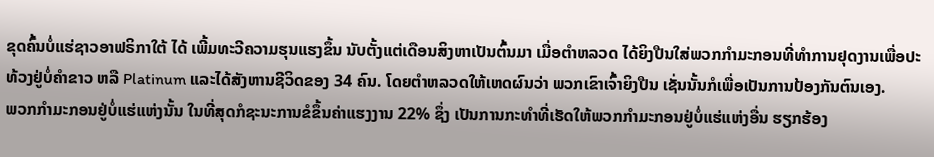ຂຸດຄົ້ນບໍ່ແຮ່ຊາວອາຟຣິກາໃຕ້ ໄດ້ ເພີ້ມທະວີຄວາມຮຸນແຮງຂຶ້ນ ນັບຕັ້ງແຕ່ເດືອນສິງຫາເປັນຕົ້ນມາ ເມື່ອຕໍາຫລວດ ໄດ້ຍິງປືນໃສ່ພວກກໍາມະກອນທີ່ທໍາການຢຸດງານເພື່ອປະທ້ວງຢູ່ບໍ່ຄໍາຂາວ ຫລື Platinum ແລະໄດ້ສັງຫານຊີວິດຂອງ 34 ຄົນ. ໂດຍຕໍາຫລວດໃຫ້ເຫດຜົນວ່າ ພວກເຂົາເຈົ້າຍິງປືນ ເຊັ່ນນັ້ນກໍເພື່ອເປັນການປ້ອງກັນຕົນເອງ.
ພວກກໍາມະກອນຢູ່ບໍ່ແຮ່ແຫ່ງນັ້ນ ໃນທີ່ສຸດກໍຊະນະການຂໍຂຶ້ນຄ່າແຮງງານ 22% ຊຶ່ງ ເປັນການກະທໍາທີ່ເຮັດໃຫ້ພວກກໍາມະກອນຢູ່ບໍ່ແຮ່ແຫ່ງອື່ນ ຮຽກຮ້ອງ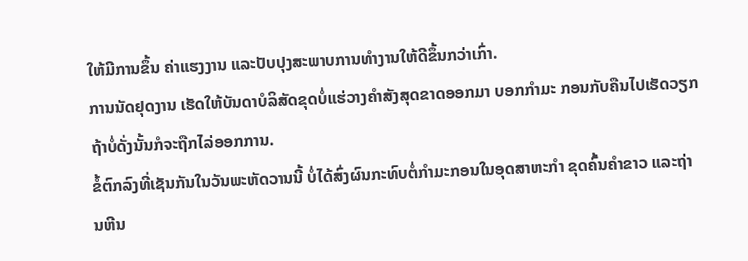ໃຫ້ມີການຂຶ້ນ ຄ່າແຮງງານ ແລະປັບປຸງສະພາບການທໍາງານໃຫ້ດີຂຶ້ນກວ່າເກົ່າ.
ການນັດຢຸດງານ ເຮັດໃຫ້ບັນດາບໍລິສັດຂຸດບໍ່ແຮ່ວາງຄໍາສັງສຸດຂາດອອກມາ ບອກກໍາມະ ກອນກັບຄືນໄປເຮັດວຽກ ຖ້າບໍ່ດັ່ງນັ້ນກໍຈະຖືກໄລ່ອອກການ.
ຂໍ້ຕົກລົງທີ່ເຊັນກັນໃນວັນພະຫັດວານນີ້ ບໍ່ໄດ້ສົ່ງຜົນກະທົບຕໍ່ກໍາມະກອນໃນອຸດສາຫະກໍາ ຂຸດຄົ້ນຄໍາຂາວ ແລະຖ່ານຫີນ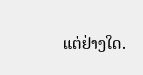ແຕ່ຢ່າງໃດ.